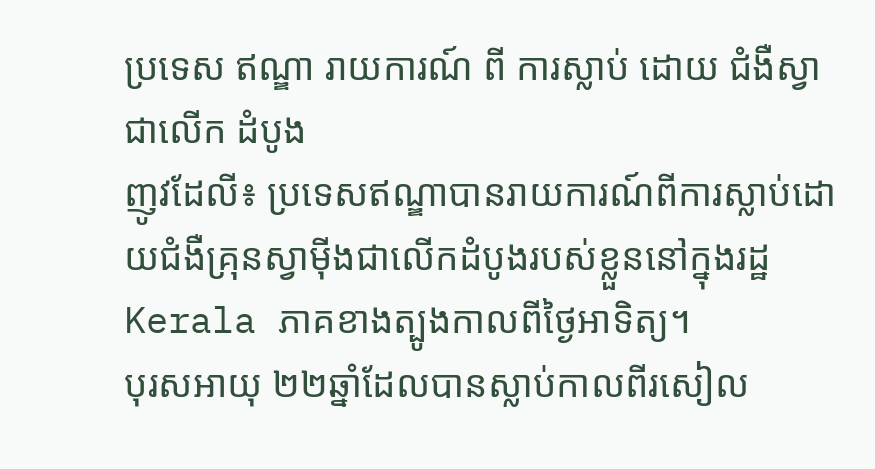ប្រទេស ឥណ្ឌា រាយការណ៍ ពី ការស្លាប់ ដោយ ជំងឺស្វា ជាលើក ដំបូង
ញូវដែលី៖ ប្រទេសឥណ្ឌាបានរាយការណ៍ពីការស្លាប់ដោយជំងឺគ្រុនស្វាម៉ីងជាលើកដំបូងរបស់ខ្លួននៅក្នុងរដ្ឋ Kerala ភាគខាងត្បូងកាលពីថ្ងៃអាទិត្យ។
បុរសអាយុ ២២ឆ្នាំដែលបានស្លាប់កាលពីរសៀល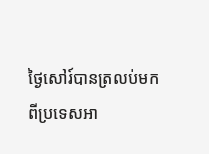ថ្ងៃសៅរ៍បានត្រលប់មកពីប្រទេសអា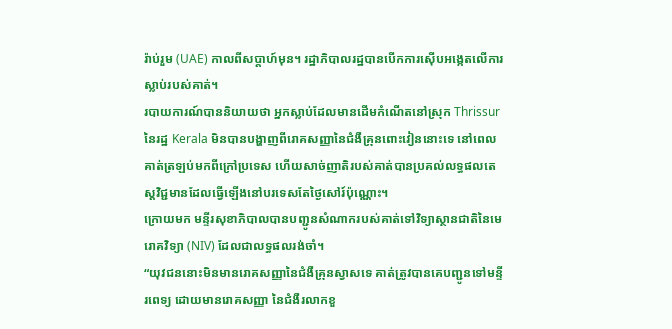រ៉ាប់រួម (UAE) កាលពីសប្តាហ៍មុន។ រដ្ឋាភិបាលរដ្ឋបានបើកការស៊ើបអង្កេតលើការស្លាប់របស់គាត់។
របាយការណ៍បាននិយាយថា អ្នកស្លាប់ដែលមានដើមកំណើតនៅស្រុក Thrissur នៃរដ្ឋ Kerala មិនបានបង្ហាញពីរោគសញ្ញានៃជំងឺគ្រុនពោះវៀននោះទេ នៅពេលគាត់ត្រឡប់មកពីក្រៅប្រទេស ហើយសាច់ញាតិរបស់គាត់បានប្រគល់លទ្ធផលតេស្តវិជ្ជមានដែលធ្វើឡើងនៅបរទេសតែថ្ងៃសៅរ៍ប៉ុណ្ណោះ។
ក្រោយមក មន្ទីរសុខាភិបាលបានបញ្ជូនសំណាករបស់គាត់ទៅវិទ្យាស្ថានជាតិនៃមេរោគវិទ្យា (NIV) ដែលជាលទ្ធផលរង់ចាំ។
“យុវជននោះមិនមានរោគសញ្ញានៃជំងឺគ្រុនស្វាសទេ គាត់ត្រូវបានគេបញ្ជូនទៅមន្ទីរពេទ្យ ដោយមានរោគសញ្ញា នៃជំងឺរលាកខួ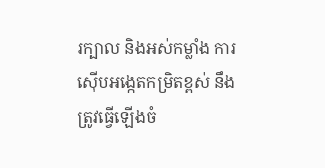រក្បាល និងអស់កម្លាំង ការស៊ើបអង្កេតកម្រិតខ្ពស់ នឹងត្រូវធ្វើឡើងចំ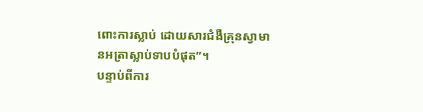ពោះការស្លាប់ ដោយសារជំងឺគ្រុនស្វាមានអត្រាស្លាប់ទាបបំផុត”។
បន្ទាប់ពីការ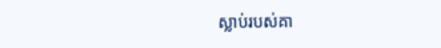ស្លាប់របស់គា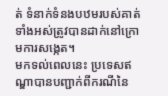ត់ ទំនាក់ទំនងបឋមរបស់គាត់ទាំងអស់ត្រូវបានដាក់នៅក្រោមការសង្កេត។
មកទល់ពេលនេះ ប្រទេសឥណ្ឌាបានបញ្ជាក់ពីករណីនៃ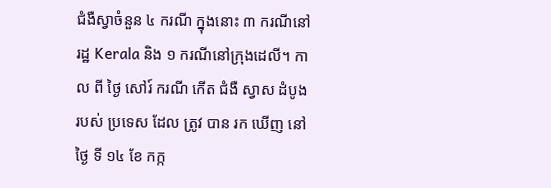ជំងឺស្វាចំនួន ៤ ករណី ក្នុងនោះ ៣ ករណីនៅរដ្ឋ Kerala និង ១ ករណីនៅក្រុងដេលី។ កាល ពី ថ្ងៃ សៅរ៍ ករណី កើត ជំងឺ ស្វាស ដំបូង របស់ ប្រទេស ដែល ត្រូវ បាន រក ឃើញ នៅ ថ្ងៃ ទី ១៤ ខែ កក្ក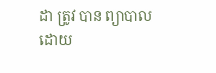ដា ត្រូវ បាន ព្យាបាល ដោយ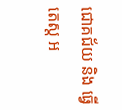ជោគជ័យ និង ធ្វើ តេស្ត អ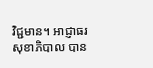វិជ្ជមាន។ អាជ្ញាធរ សុខាភិបាល បាន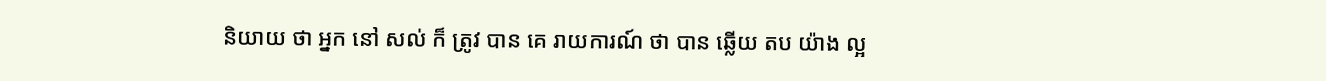និយាយ ថា អ្នក នៅ សល់ ក៏ ត្រូវ បាន គេ រាយការណ៍ ថា បាន ឆ្លើយ តប យ៉ាង ល្អ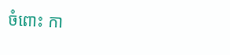ចំពោះ កា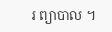រ ព្យាបាល ។